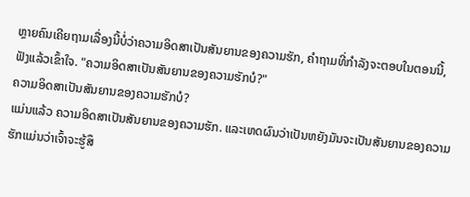ຫຼາຍຄົນເຄີຍຖາມເລື່ອງນີ້ບໍ່ວ່າຄວາມອິດສາເປັນສັນຍານຂອງຄວາມຮັກ, ຄຳຖາມທີ່ກຳລັງຈະຕອບໃນຕອນນີ້, ຟັງແລ້ວເຂົ້າໃຈ. "ຄວາມອິດສາເປັນສັນຍານຂອງຄວາມຮັກບໍ?"
ຄວາມອິດສາເປັນສັນຍານຂອງຄວາມຮັກບໍ?
ແມ່ນແລ້ວ ຄວາມອິດສາເປັນສັນຍານຂອງຄວາມຮັກ. ແລະເຫດຜົນວ່າເປັນຫຍັງມັນຈະເປັນສັນຍານຂອງຄວາມຮັກແມ່ນວ່າເຈົ້າຈະຮູ້ສຶ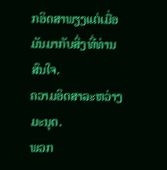ກອິດສາພຽງແຕ່ເມື່ອມັນມາກັບສິ່ງທີ່ທ່ານສົນໃຈ.
ຄວາມອິດສາລະຫວ່າງມະນຸດ.
ພວກ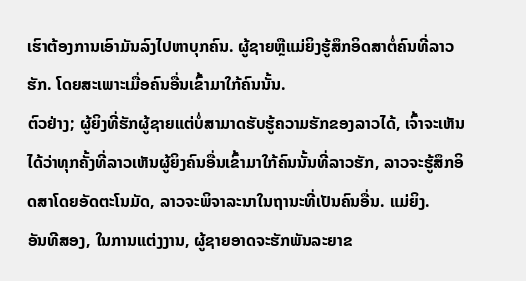ເຮົາຕ້ອງການເອົາມັນລົງໄປຫາບຸກຄົນ. ຜູ້ຊາຍຫຼືແມ່ຍິງຮູ້ສຶກອິດສາຕໍ່ຄົນທີ່ລາວຮັກ. ໂດຍສະເພາະເມື່ອຄົນອື່ນເຂົ້າມາໃກ້ຄົນນັ້ນ.
ຕົວຢ່າງ; ຜູ້ຍິງທີ່ຮັກຜູ້ຊາຍແຕ່ບໍ່ສາມາດຮັບຮູ້ຄວາມຮັກຂອງລາວໄດ້, ເຈົ້າຈະເຫັນໄດ້ວ່າທຸກຄັ້ງທີ່ລາວເຫັນຜູ້ຍິງຄົນອື່ນເຂົ້າມາໃກ້ຄົນນັ້ນທີ່ລາວຮັກ, ລາວຈະຮູ້ສຶກອິດສາໂດຍອັດຕະໂນມັດ, ລາວຈະພິຈາລະນາໃນຖານະທີ່ເປັນຄົນອື່ນ. ແມ່ຍິງ.
ອັນທີສອງ, ໃນການແຕ່ງງານ, ຜູ້ຊາຍອາດຈະຮັກພັນລະຍາຂ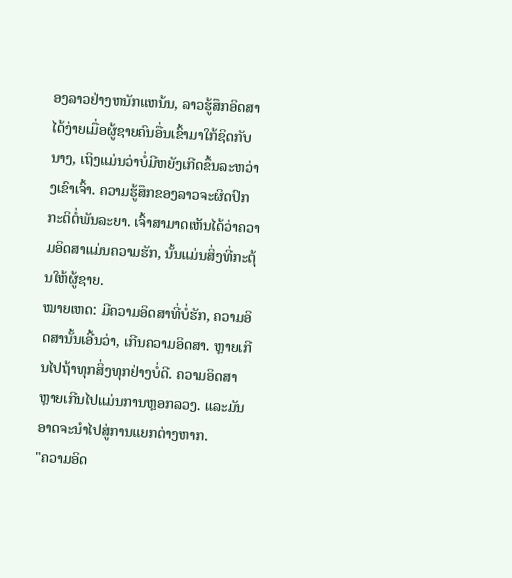ອງລາວຢ່າງຫນັກແຫນ້ນ, ລາວຮູ້ສຶກອິດສາໄດ້ງ່າຍເມື່ອຜູ້ຊາຍຄົນອື່ນເຂົ້າມາໃກ້ຊິດກັບນາງ, ເຖິງແມ່ນວ່າບໍ່ມີຫຍັງເກີດຂຶ້ນລະຫວ່າງເຂົາເຈົ້າ. ຄວາມຮູ້ສຶກຂອງລາວຈະຜິດປົກກະຕິຕໍ່ພັນລະຍາ. ເຈົ້າສາມາດເຫັນໄດ້ວ່າຄວາມອິດສາແມ່ນຄວາມຮັກ, ນັ້ນແມ່ນສິ່ງທີ່ກະຕຸ້ນໃຫ້ຜູ້ຊາຍ.
ໝາຍເຫດ: ມີຄວາມອິດສາທີ່ບໍ່ຮັກ, ຄວາມອິດສານັ້ນເອີ້ນວ່າ, ເກີນຄວາມອິດສາ. ຫຼາຍເກີນໄປຖ້າທຸກສິ່ງທຸກຢ່າງບໍ່ດີ. ຄວາມອິດສາຫຼາຍເກີນໄປແມ່ນການຫຼອກລວງ. ແລະມັນອາດຈະນໍາໄປສູ່ການແຍກຕ່າງຫາກ.
"ຄວາມອິດ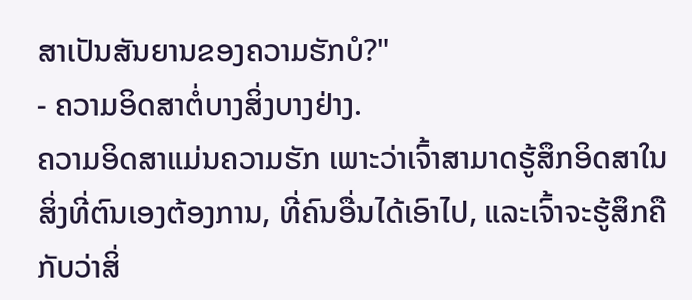ສາເປັນສັນຍານຂອງຄວາມຮັກບໍ?"
- ຄວາມອິດສາຕໍ່ບາງສິ່ງບາງຢ່າງ.
ຄວາມອິດສາແມ່ນຄວາມຮັກ ເພາະວ່າເຈົ້າສາມາດຮູ້ສຶກອິດສາໃນສິ່ງທີ່ຕົນເອງຕ້ອງການ, ທີ່ຄົນອື່ນໄດ້ເອົາໄປ, ແລະເຈົ້າຈະຮູ້ສຶກຄືກັບວ່າສິ່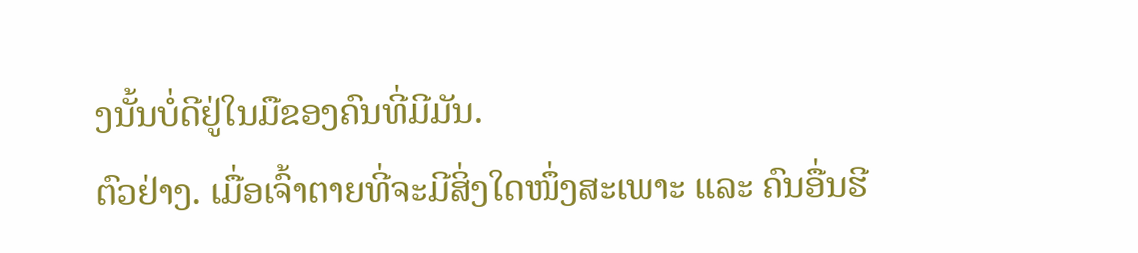ງນັ້ນບໍ່ດີຢູ່ໃນມືຂອງຄົນທີ່ມີມັນ.
ຕົວຢ່າງ. ເມື່ອເຈົ້າຕາຍທີ່ຈະມີສິ່ງໃດໜຶ່ງສະເພາະ ແລະ ຄົນອື່ນຮີ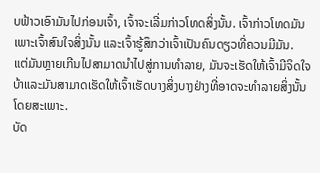ບຟ້າວເອົາມັນໄປກ່ອນເຈົ້າ, ເຈົ້າຈະເລີ່ມກ່າວໂທດສິ່ງນັ້ນ. ເຈົ້າກ່າວໂທດມັນເພາະເຈົ້າສົນໃຈສິ່ງນັ້ນ ແລະເຈົ້າຮູ້ສຶກວ່າເຈົ້າເປັນຄົນດຽວທີ່ຄວນມີມັນ.
ແຕ່ມັນຫຼາຍເກີນໄປສາມາດນໍາໄປສູ່ການທໍາລາຍ, ມັນຈະເຮັດໃຫ້ເຈົ້າມີຈິດໃຈບ້າແລະມັນສາມາດເຮັດໃຫ້ເຈົ້າເຮັດບາງສິ່ງບາງຢ່າງທີ່ອາດຈະທໍາລາຍສິ່ງນັ້ນໂດຍສະເພາະ.
ບັດ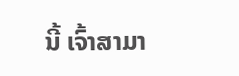ນີ້ ເຈົ້າສາມາ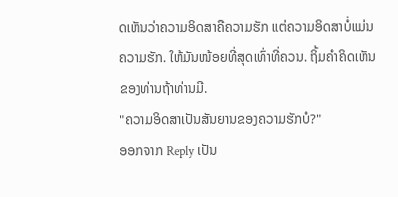ດເຫັນວ່າຄວາມອິດສາຄືຄວາມຮັກ ແຕ່ຄວາມອິດສາບໍ່ແມ່ນຄວາມຮັກ. ໃຫ້ມັນໜ້ອຍທີ່ສຸດເທົ່າທີ່ຄວນ. ຖິ້ມຄໍາຄິດເຫັນຂອງທ່ານຖ້າທ່ານມີ.
"ຄວາມອິດສາເປັນສັນຍານຂອງຄວາມຮັກບໍ?"
ອອກຈາກ Reply ເປັນ